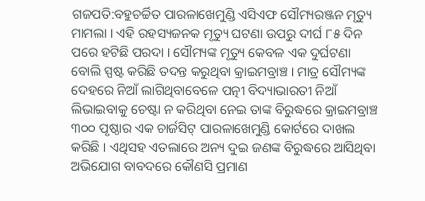ଗଜପତି:ବହୁଚର୍ଚ୍ଚିତ ପାରଳାଖେମୁଣ୍ଡି ଏସିଏଫ ସୌମ୍ୟରଞ୍ଜନ ମୃତ୍ୟୁ ମାମଲା । ଏହି ରହସ୍ୟଜନକ ମୃତ୍ୟୁ ଘଟଣା ଉପରୁ ଦୀର୍ଘ ୮୫ ଦିନ ପରେ ହଟିଛି ପରଦା । ସୌମ୍ୟଙ୍କ ମୃତ୍ୟୁ କେବଳ ଏକ ଦୁର୍ଘଟଣା ବୋଲି ସ୍ପଷ୍ଟ କରିଛି ତଦନ୍ତ କରୁଥିବା କ୍ରାଇମବ୍ରାଞ୍ଚ । ମାତ୍ର ସୌମ୍ୟଙ୍କ ଦେହରେ ନିଆଁ ଲାଗିଥିବାବେଳେ ପତ୍ନୀ ବିଦ୍ୟାଭାରତୀ ନିଆଁ ଲିଭାଇବାକୁ ଚେଷ୍ଟା ନ କରିଥିବା ନେଇ ତାଙ୍କ ବିରୁଦ୍ଧରେ କ୍ରାଇମବ୍ରାଞ୍ଚ ୩୦୦ ପୃଷ୍ଠାର ଏକ ଚାର୍ଜସିଟ୍ ପାରଳାଖେମୁଣ୍ଡି କୋର୍ଟରେ ଦାଖଲ କରିଛି । ଏଥିସହ ଏତଲାରେ ଅନ୍ୟ ଦୁଇ ଜଣଙ୍କ ବିରୁଦ୍ଧରେ ଆସିଥିବା ଅଭିଯୋଗ ବାବଦରେ କୌଣସି ପ୍ରମାଣ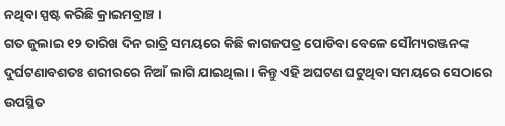ନଥିବା ସ୍ପଷ୍ଟ କରିଛି କ୍ରାଇମବ୍ରାଞ୍ଚ ।
ଗତ ଜୁଲାଇ ୧୨ ତାରିଖ ଦିନ ରାତ୍ରି ସମୟରେ କିଛି କାଗଜପତ୍ର ପୋଡିବା ବେଳେ ସୌମ୍ୟରଞ୍ଜନଙ୍କ ଦୁର୍ଘଟଣାବଶତଃ ଶରୀରରେ ନିଆଁ ଲାଗି ଯାଇଥିଲା । କିନ୍ତୁ ଏହି ଅଘଟଣ ଘଟୁଥିବା ସମୟରେ ସେଠାରେ ଉପସ୍ଥିତ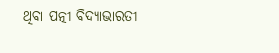ଥିବା ପତ୍ନୀ ବିଦ୍ୟାଭାରତୀ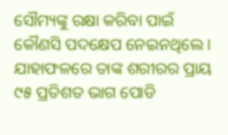ସୌମ୍ୟଙ୍କୁ ରକ୍ଷା କରିବା ପାଇଁ କୌଣସି ପଦକ୍ଷେପ ନେଇନଥିଲେ । ଯାହାଫଳରେ ତାଙ୍କ ଶରୀରର ପ୍ରାୟ ୯୫ ପ୍ରତିଶତ ଭାଗ ପୋଡି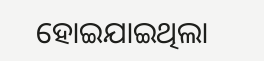ହୋଇଯାଇଥିଲା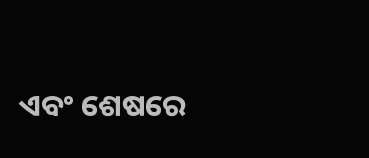ଏବଂ ଶେଷରେ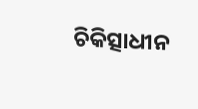ଚିକିତ୍ସାଧୀନ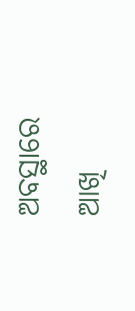ଅବସ୍ଥାରେ ଆଖି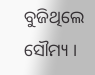ବୁଜିଥିଲେ ସୌମ୍ୟ ।